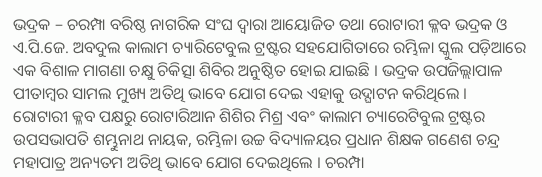ଭଦ୍ରକ – ଚରମ୍ପା ବରିଷ୍ଠ ନାଗରିକ ସଂଘ ଦ୍ୱାରା ଆୟୋଜିତ ତଥା ରୋଟାରୀ କ୍ଳବ ଭଦ୍ରକ ଓ ଏ.ପି.ଜେ. ଅବଦୁଲ କାଲାମ ଚ୍ୟାରିଟେବୁଲ ଟ୍ରଷ୍ଟର ସହଯୋଗିତାରେ ରମ୍ଭିଳା ସ୍କୁଲ ପଡ଼ିଆରେ ଏକ ବିଶାଳ ମାଗଣା ଚକ୍ଷୁ ଚିକିତ୍ସା ଶିବିର ଅନୁଷ୍ଠିତ ହୋଇ ଯାଇଛି । ଭଦ୍ରକ ଉପଜିଲ୍ଲାପାଳ ପୀତାମ୍ବର ସାମଲ ମୁଖ୍ୟ ଅତିଥି ଭାବେ ଯୋଗ ଦେଇ ଏହାକୁ ଉଦ୍ଘାଟନ କରିଥିଲେ । ରୋଟାରୀ କ୍ଳବ ପକ୍ଷରୁ ରୋଟାରିଆନ ଶିଶିର ମିଶ୍ର ଏବଂ କାଲାମ ଚ୍ୟାରେଟିବୁଲ ଟ୍ରଷ୍ଟର ଉପସଭାପତି ଶମ୍ଭୁନାଥ ନାୟକ, ରମ୍ଭିଳା ଉଚ୍ଚ ବିଦ୍ୟାଳୟର ପ୍ରଧାନ ଶିକ୍ଷକ ଗଣେଶ ଚନ୍ଦ୍ର ମହାପାତ୍ର ଅନ୍ୟତମ ଅତିଥି ଭାବେ ଯୋଗ ଦେଇଥିଲେ । ଚରମ୍ପା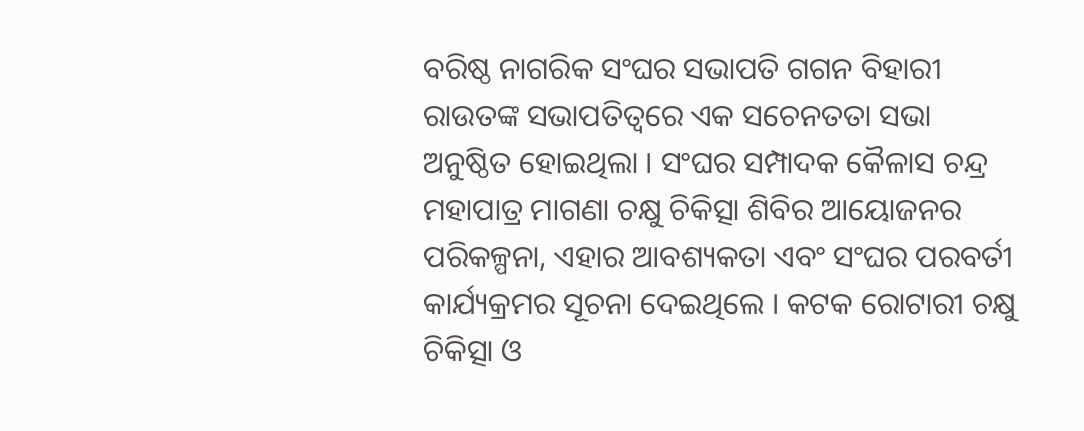ବରିଷ୍ଠ ନାଗରିକ ସଂଘର ସଭାପତି ଗଗନ ବିହାରୀ ରାଉତଙ୍କ ସଭାପତିତ୍ୱରେ ଏକ ସଚେନତତା ସଭା ଅନୁଷ୍ଠିତ ହୋଇଥିଲା । ସଂଘର ସମ୍ପାଦକ କୈଳାସ ଚନ୍ଦ୍ର ମହାପାତ୍ର ମାଗଣା ଚକ୍ଷୁ ଚିକିତ୍ସା ଶିବିର ଆୟୋଜନର ପରିକଳ୍ପନା, ଏହାର ଆବଶ୍ୟକତା ଏବଂ ସଂଘର ପରବର୍ତୀ କାର୍ଯ୍ୟକ୍ରମର ସୂଚନା ଦେଇଥିଲେ । କଟକ ରୋଟାରୀ ଚକ୍ଷୁ ଚିକିତ୍ସା ଓ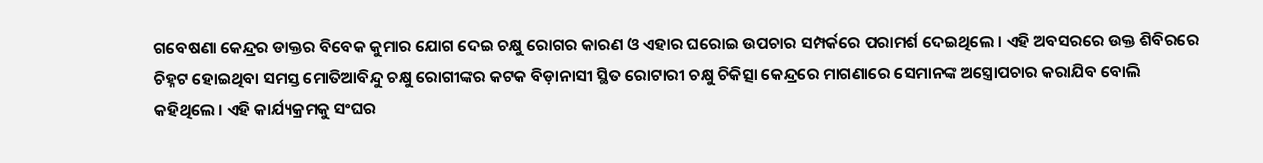ଗବେଷଣା କେନ୍ଦ୍ରର ଡାକ୍ତର ବିବେକ କୁମାର ଯୋଗ ଦେଇ ଚକ୍ଷୁ ରୋଗର କାରଣ ଓ ଏହାର ଘରୋଇ ଉପଚାର ସମ୍ପର୍କରେ ପରାମର୍ଶ ଦେଇଥିଲେ । ଏହି ଅବସରରେ ଉକ୍ତ ଶିବିରରେ ଚିହ୍ନଟ ହୋଇଥିବା ସମସ୍ତ ମୋତିଆବିନ୍ଦୁ ଚକ୍ଷୁ ରୋଗୀଙ୍କର କଟକ ବିଡ଼ାନାସୀ ସ୍ଥିତ ରୋଟାରୀ ଚକ୍ଷୁ ଚିକିତ୍ସା କେନ୍ଦ୍ରରେ ମାଗଣାରେ ସେମାନଙ୍କ ଅସ୍ତ୍ରୋପଚାର କରାଯିବ ବୋଲି କହିଥିଲେ । ଏହି କାର୍ଯ୍ୟକ୍ରମକୁ ସଂଘର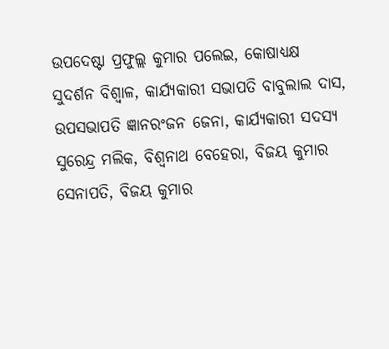ଉପଦେଷ୍ଟା ପ୍ରଫୁଲ୍ଲ କୁମାର ପଲେଇ, କୋଷାଧ୍ୟକ୍ଷ ସୁଦର୍ଶନ ବିଶ୍ୱାଳ, କାର୍ଯ୍ୟକାରୀ ସଭାପତି ବାବୁଲାଲ ଦାସ, ଉପସଭାପତି ଜ୍ଞାନରଂଜନ ଜେନା, କାର୍ଯ୍ୟକାରୀ ସଦସ୍ୟ ସୁରେନ୍ଦ୍ର ମଲିକ, ବିଶ୍ୱନାଥ ବେହେରା, ବିଜୟ କୁମାର ସେନାପତି, ବିଜୟ କୁମାର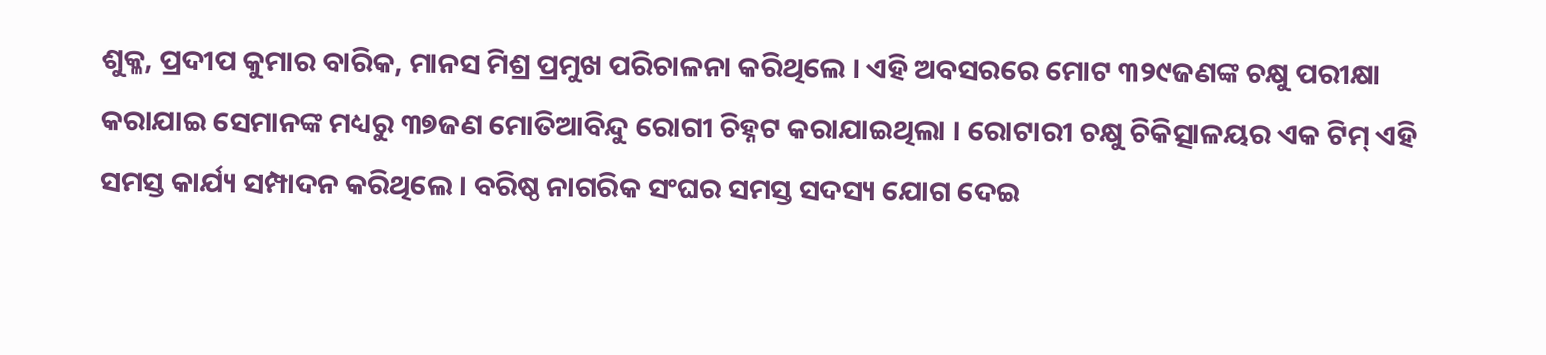ଶୁକ୍ଳ, ପ୍ରଦୀପ କୁମାର ବାରିକ, ମାନସ ମିଶ୍ର ପ୍ରମୁଖ ପରିଚାଳନା କରିଥିଲେ । ଏହି ଅବସରରେ ମୋଟ ୩୨୯ଜଣଙ୍କ ଚକ୍ଷୁ ପରୀକ୍ଷା କରାଯାଇ ସେମାନଙ୍କ ମଧ୍ୟରୁ ୩୭ଜଣ ମୋତିଆବିନ୍ଦୁ ରୋଗୀ ଚିହ୍ନଟ କରାଯାଇଥିଲା । ରୋଟାରୀ ଚକ୍ଷୁ ଚିକିତ୍ସାଳୟର ଏକ ଟିମ୍ ଏହି ସମସ୍ତ କାର୍ଯ୍ୟ ସମ୍ପାଦନ କରିଥିଲେ । ବରିଷ୍ଠ ନାଗରିକ ସଂଘର ସମସ୍ତ ସଦସ୍ୟ ଯୋଗ ଦେଇ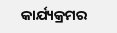କାର୍ଯ୍ୟକ୍ରମର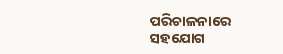ପରିଚାଳନାରେ ସହଯୋଗ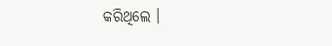କରିଥିଲେ ।